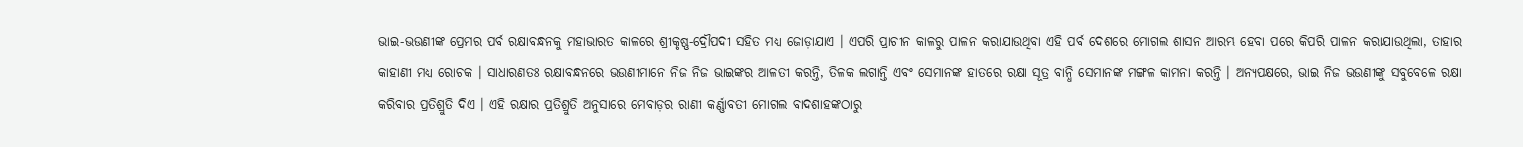ଭାଇ-ଭଉଣୀଙ୍କ ପ୍ରେମର ପର୍ବ ରକ୍ଷାବନ୍ଧନକୁ ମହାଭାରତ କାଳରେ ଶ୍ରୀକୃଷ୍ଣ-ଦ୍ରୌପଦୀ ସହିତ ମଧ୍ୟ ଜୋଡ଼ାଯାଏ । ଏପରି ପ୍ରାଚୀନ କାଳରୁ ପାଳନ କରାଯାଉଥିବା ଏହି ପର୍ବ ଦେଶରେ ମୋଗଲ ଶାସନ ଆରମ୍ଭ ହେବା ପରେ କିପରି ପାଳନ କରାଯାଉଥିଲା, ତାହାର କାହାଣୀ ମଧ୍ୟ ରୋଚକ । ସାଧାରଣତଃ ରକ୍ଷାବନ୍ଧନରେ ଭଉଣୀମାନେ ନିଜ ନିଜ ଭାଇଙ୍କର ଆଳତୀ କରନ୍ତି, ତିଳକ ଲଗାନ୍ତି ଏବଂ ସେମାନଙ୍କ ହାତରେ ରକ୍ଷା ସୂତ୍ର ବାନ୍ଧି ସେମାନଙ୍କ ମଙ୍ଗଳ କାମନା କରନ୍ତି । ଅନ୍ୟପକ୍ଷରେ, ଭାଇ ନିଜ ଭଉଣୀଙ୍କୁ ସବୁବେଳେ ରକ୍ଷା କରିବାର ପ୍ରତିଶ୍ରୁତି ଦିଏ । ଏହି ରକ୍ଷାର ପ୍ରତିଶ୍ରୁତି ଅନୁସାରେ ମେବାଡ଼ର ରାଣୀ କର୍ଣ୍ଣାବତୀ ମୋଗଲ ବାଦଶାହଙ୍କଠାରୁ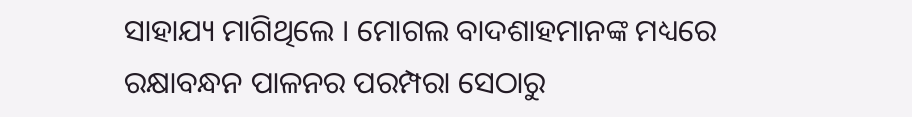ସାହାଯ୍ୟ ମାଗିଥିଲେ । ମୋଗଲ ବାଦଶାହମାନଙ୍କ ମଧ୍ୟରେ ରକ୍ଷାବନ୍ଧନ ପାଳନର ପରମ୍ପରା ସେଠାରୁ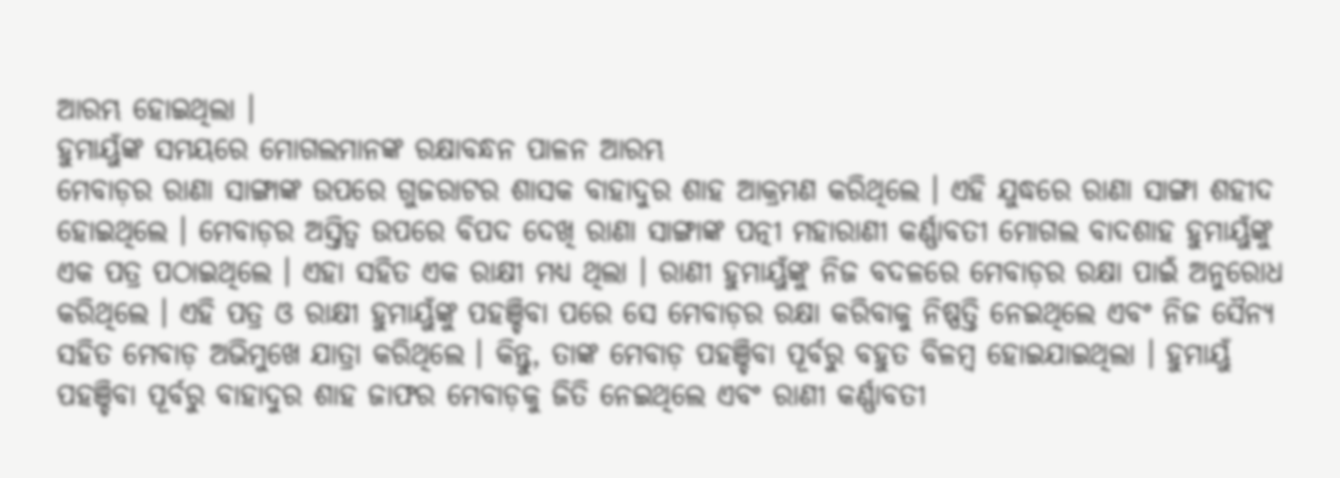ଆରମ୍ଭ ହୋଇଥିଲା ।
ହୁମାୟୁଁଙ୍କ ସମୟରେ ମୋଗଲମାନଙ୍କ ରକ୍ଷାବନ୍ଧନ ପାଳନ ଆରମ୍ଭ
ମେବାଡ଼ର ରାଣା ସାଙ୍ଗାଙ୍କ ଉପରେ ଗୁଜରାଟର ଶାସକ ବାହାଦୁର ଶାହ ଆକ୍ରମଣ କରିଥିଲେ । ଏହି ଯୁଦ୍ଧରେ ରାଣା ସାଙ୍ଗା ଶହୀଦ ହୋଇଥିଲେ । ମେବାଡ଼ର ଅସ୍ତିତ୍ୱ ଉପରେ ବିପଦ ଦେଖି ରାଣା ସାଙ୍ଗାଙ୍କ ପତ୍ନୀ ମହାରାଣୀ କର୍ଣ୍ଣାବତୀ ମୋଗଲ ବାଦଶାହ ହୁମାୟୁଁଙ୍କୁ ଏକ ପତ୍ର ପଠାଇଥିଲେ । ଏହା ସହିତ ଏକ ରାକ୍ଷୀ ମଧ୍ୟ ଥିଲା । ରାଣୀ ହୁମାୟୁଁଙ୍କୁ ନିଜ ବଦଳରେ ମେବାଡ଼ର ରକ୍ଷା ପାଇଁ ଅନୁରୋଧ କରିଥିଲେ । ଏହି ପତ୍ର ଓ ରାକ୍ଷୀ ହୁମାୟୁଁଙ୍କୁ ପହଞ୍ଚିବା ପରେ ସେ ମେବାଡ଼ର ରକ୍ଷା କରିବାକୁ ନିଷ୍ପତ୍ତି ନେଇଥିଲେ ଏବଂ ନିଜ ସୈନ୍ୟ ସହିତ ମେବାଡ଼ ଅଭିମୁଖେ ଯାତ୍ରା କରିଥିଲେ । କିନ୍ତୁ, ତାଙ୍କ ମେବାଡ଼ ପହଞ୍ଚିବା ପୂର୍ବରୁ ବହୁତ ବିଳମ୍ବ ହୋଇଯାଇଥିଲା । ହୁମାୟୁଁ ପହଞ୍ଚିବା ପୂର୍ବରୁ ବାହାଦୁର ଶାହ ଜାଫର ମେବାଡ଼କୁ ଜିତି ନେଇଥିଲେ ଏବଂ ରାଣୀ କର୍ଣ୍ଣାବତୀ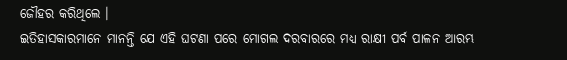ଜୌହର କରିଥିଲେ ।
ଇତିହାସକାରମାନେ ମାନନ୍ତି ଯେ ଏହି ଘଟଣା ପରେ ମୋଗଲ ଦରବାରରେ ମଧ୍ୟ ରାକ୍ଷୀ ପର୍ବ ପାଳନ ଆରମ୍ଭ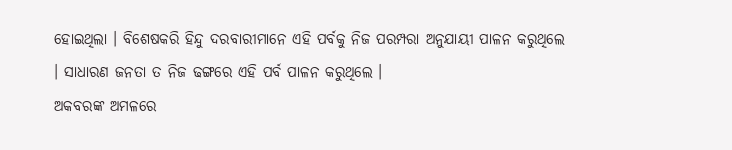ହୋଇଥିଲା । ବିଶେଷକରି ହିନ୍ଦୁ ଦରବାରୀମାନେ ଏହି ପର୍ବକୁ ନିଜ ପରମ୍ପରା ଅନୁଯାୟୀ ପାଳନ କରୁଥିଲେ । ସାଧାରଣ ଜନତା ତ ନିଜ ଢଙ୍ଗରେ ଏହି ପର୍ବ ପାଳନ କରୁଥିଲେ ।
ଅକବରଙ୍କ ଅମଳରେ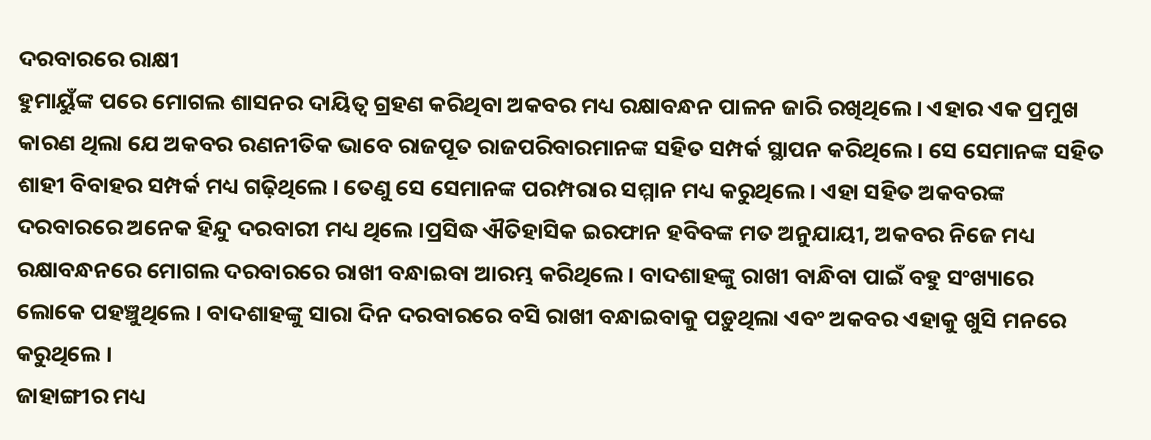ଦରବାରରେ ରାକ୍ଷୀ
ହୁମାୟୁଁଙ୍କ ପରେ ମୋଗଲ ଶାସନର ଦାୟିତ୍ୱ ଗ୍ରହଣ କରିଥିବା ଅକବର ମଧ୍ୟ ରକ୍ଷାବନ୍ଧନ ପାଳନ ଜାରି ରଖିଥିଲେ । ଏହାର ଏକ ପ୍ରମୁଖ କାରଣ ଥିଲା ଯେ ଅକବର ରଣନୀତିକ ଭାବେ ରାଜପୂତ ରାଜପରିବାରମାନଙ୍କ ସହିତ ସମ୍ପର୍କ ସ୍ଥାପନ କରିଥିଲେ । ସେ ସେମାନଙ୍କ ସହିତ ଶାହୀ ବିବାହର ସମ୍ପର୍କ ମଧ୍ୟ ଗଢ଼ିଥିଲେ । ତେଣୁ ସେ ସେମାନଙ୍କ ପରମ୍ପରାର ସମ୍ମାନ ମଧ୍ୟ କରୁଥିଲେ । ଏହା ସହିତ ଅକବରଙ୍କ ଦରବାରରେ ଅନେକ ହିନ୍ଦୁ ଦରବାରୀ ମଧ୍ୟ ଥିଲେ ।ପ୍ରସିଦ୍ଧ ଐତିହାସିକ ଇରଫାନ ହବିବଙ୍କ ମତ ଅନୁଯାୟୀ, ଅକବର ନିଜେ ମଧ୍ୟ ରକ୍ଷାବନ୍ଧନରେ ମୋଗଲ ଦରବାରରେ ରାଖୀ ବନ୍ଧାଇବା ଆରମ୍ଭ କରିଥିଲେ । ବାଦଶାହଙ୍କୁ ରାଖୀ ବାନ୍ଧିବା ପାଇଁ ବହୁ ସଂଖ୍ୟାରେ ଲୋକେ ପହଞ୍ଚୁଥିଲେ । ବାଦଶାହଙ୍କୁ ସାରା ଦିନ ଦରବାରରେ ବସି ରାଖୀ ବନ୍ଧାଇବାକୁ ପଡ଼ୁଥିଲା ଏବଂ ଅକବର ଏହାକୁ ଖୁସି ମନରେ କରୁଥିଲେ ।
ଜାହାଙ୍ଗୀର ମଧ୍ୟ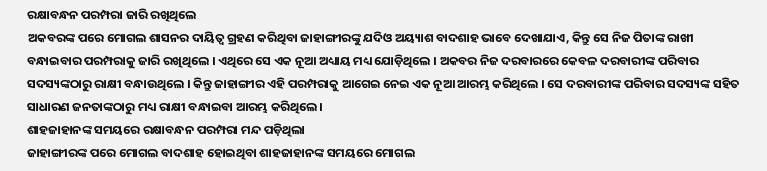ରକ୍ଷାବନ୍ଧନ ପରମ୍ପରା ଜାରି ରଖିଥିଲେ
ଅକବରଙ୍କ ପରେ ମୋଗଲ ଶାସନର ଦାୟିତ୍ୱ ଗ୍ରହଣ କରିଥିବା ଜାହାଙ୍ଗୀରଙ୍କୁ ଯଦିଓ ଅୟ୍ୟାଶ ବାଦଶାହ ଭାବେ ଦେଖାଯାଏ, କିନ୍ତୁ ସେ ନିଜ ପିତାଙ୍କ ରାଖୀ ବନ୍ଧାଇବାର ପରମ୍ପରାକୁ ଜାରି ରଖିଥିଲେ । ଏଥିରେ ସେ ଏକ ନୂଆ ଅଧ୍ୟାୟ ମଧ୍ୟ ଯୋଡ଼ିଥିଲେ । ଅକବର ନିଜ ଦରବାରରେ କେବଳ ଦରବାରୀଙ୍କ ପରିବାର ସଦସ୍ୟଙ୍କଠାରୁ ରାକ୍ଷୀ ବନ୍ଧାଉଥିଲେ । କିନ୍ତୁ ଜାହାଙ୍ଗୀର ଏହି ପରମ୍ପରାକୁ ଆଗେଇ ନେଇ ଏକ ନୂଆ ଆରମ୍ଭ କରିଥିଲେ । ସେ ଦରବାରୀଙ୍କ ପରିବାର ସଦସ୍ୟଙ୍କ ସହିତ ସାଧାରଣ ଜନତାଙ୍କଠାରୁ ମଧ୍ୟ ରାକ୍ଷୀ ବନ୍ଧାଇବା ଆରମ୍ଭ କରିଥିଲେ ।
ଶାହଜାହାନଙ୍କ ସମୟରେ ରକ୍ଷାବନ୍ଧନ ପରମ୍ପରା ମନ୍ଦ ପଡ଼ିଥିଲା
ଜାହାଙ୍ଗୀରଙ୍କ ପରେ ମୋଗଲ ବାଦଶାହ ହୋଇଥିବା ଶାହଜାହାନଙ୍କ ସମୟରେ ମୋଗଲ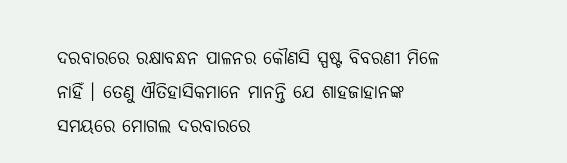ଦରବାରରେ ରକ୍ଷାବନ୍ଧନ ପାଳନର କୌଣସି ସ୍ପଷ୍ଟ ବିବରଣୀ ମିଳେ ନାହିଁ । ତେଣୁ ଐତିହାସିକମାନେ ମାନନ୍ତି ଯେ ଶାହଜାହାନଙ୍କ ସମୟରେ ମୋଗଲ ଦରବାରରେ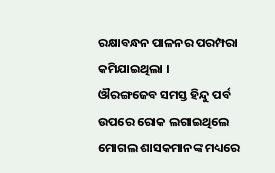ରକ୍ଷାବନ୍ଧନ ପାଳନର ପରମ୍ପରା କମିଯାଇଥିଲା ।
ଔରଙ୍ଗଜେବ ସମସ୍ତ ହିନ୍ଦୁ ପର୍ବ ଉପରେ ରୋକ ଲଗାଇଥିଲେ
ମୋଗଲ ଶାସକମାନଙ୍କ ମଧ୍ୟରେ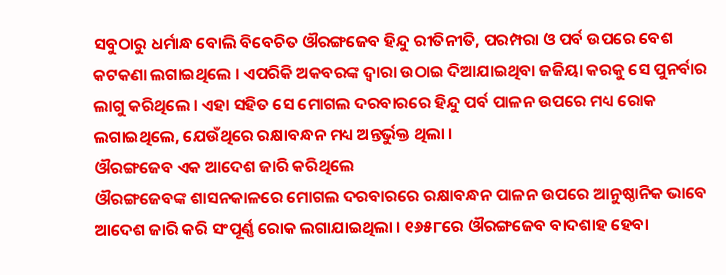ସବୁଠାରୁ ଧର୍ମାନ୍ଧ ବୋଲି ବିବେଚିତ ଔରଙ୍ଗଜେବ ହିନ୍ଦୁ ରୀତିନୀତି, ପରମ୍ପରା ଓ ପର୍ବ ଉପରେ ବେଶ କଟକଣା ଲଗାଇଥିଲେ । ଏପରିକି ଅକବରଙ୍କ ଦ୍ୱାରା ଉଠାଇ ଦିଆଯାଇଥିବା ଜଜିୟା କରକୁ ସେ ପୁନର୍ବାର ଲାଗୁ କରିଥିଲେ । ଏହା ସହିତ ସେ ମୋଗଲ ଦରବାରରେ ହିନ୍ଦୁ ପର୍ବ ପାଳନ ଉପରେ ମଧ୍ୟ ରୋକ ଲଗାଇଥିଲେ, ଯେଉଁଥିରେ ରକ୍ଷାବନ୍ଧନ ମଧ୍ୟ ଅନ୍ତର୍ଭୁକ୍ତ ଥିଲା ।
ଔରଙ୍ଗଜେବ ଏକ ଆଦେଶ ଜାରି କରିଥିଲେ
ଔରଙ୍ଗଜେବଙ୍କ ଶାସନକାଳରେ ମୋଗଲ ଦରବାରରେ ରକ୍ଷାବନ୍ଧନ ପାଳନ ଉପରେ ଆନୁଷ୍ଠାନିକ ଭାବେ ଆଦେଶ ଜାରି କରି ସଂପୂର୍ଣ୍ଣ ରୋକ ଲଗାଯାଇଥିଲା । ୧୬୫୮ରେ ଔରଙ୍ଗଜେବ ବାଦଶାହ ହେବା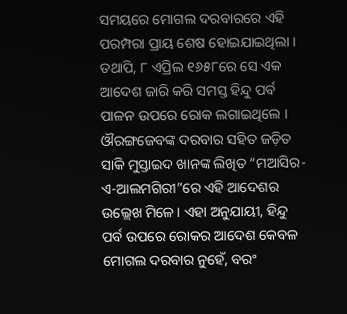ସମୟରେ ମୋଗଲ ଦରବାରରେ ଏହି ପରମ୍ପରା ପ୍ରାୟ ଶେଷ ହୋଇଯାଇଥିଲା । ତଥାପି, ୮ ଏପ୍ରିଲ ୧୬୫୮ରେ ସେ ଏକ ଆଦେଶ ଜାରି କରି ସମସ୍ତ ହିନ୍ଦୁ ପର୍ବ ପାଳନ ଉପରେ ରୋକ ଲଗାଇଥିଲେ ।
ଔରଙ୍ଗଜେବଙ୍କ ଦରବାର ସହିତ ଜଡ଼ିତ ସାକି ମୁସ୍ତାଇଦ ଖାନଙ୍କ ଲିଖିତ “ମଆସିର-ଏ-ଆଲମଗିରୀ”ରେ ଏହି ଆଦେଶର ଉଲ୍ଲେଖ ମିଳେ। ଏହା ଅନୁଯାୟୀ, ହିନ୍ଦୁ ପର୍ବ ଉପରେ ରୋକର ଆଦେଶ କେବଳ ମୋଗଲ ଦରବାର ନୁହେଁ, ବରଂ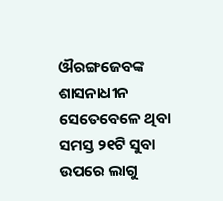ଔରଙ୍ଗଜେବଙ୍କ ଶାସନାଧୀନ ସେତେବେଳେ ଥିବା ସମସ୍ତ ୨୧ଟି ସୁବା ଉପରେ ଲାଗୁ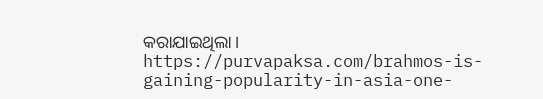କରାଯାଇଥିଲା।
https://purvapaksa.com/brahmos-is-gaining-popularity-in-asia-one-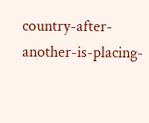country-after-another-is-placing-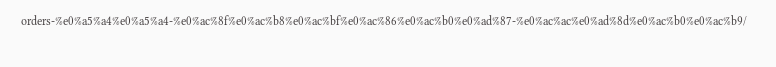orders-%e0%a5%a4%e0%a5%a4-%e0%ac%8f%e0%ac%b8%e0%ac%bf%e0%ac%86%e0%ac%b0%e0%ad%87-%e0%ac%ac%e0%ad%8d%e0%ac%b0%e0%ac%b9/